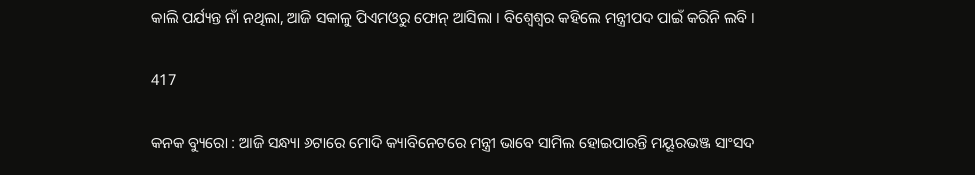କାଲି ପର୍ଯ୍ୟନ୍ତ ନାଁ ନଥିଲା, ଆଜି ସକାଳୁ ପିଏମଓରୁ ଫୋନ୍ ଆସିଲା । ବିଶ୍ୱେଶ୍ୱର କହିଲେ ମନ୍ତ୍ରୀପଦ ପାଇଁ କରିନି ଲବି ।

417

କନକ ବ୍ୟୁରୋ : ଆଜି ସନ୍ଧ୍ୟା ୬ଟାରେ ମୋଦି କ୍ୟାବିନେଟରେ ମନ୍ତ୍ରୀ ଭାବେ ସାମିଲ ହୋଇପାରନ୍ତି ମୟୂରଭଞ୍ଜ ସାଂସଦ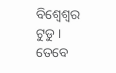ବିଶ୍ୱେଶ୍ୱର ଟୁଡୁ । ତେବେ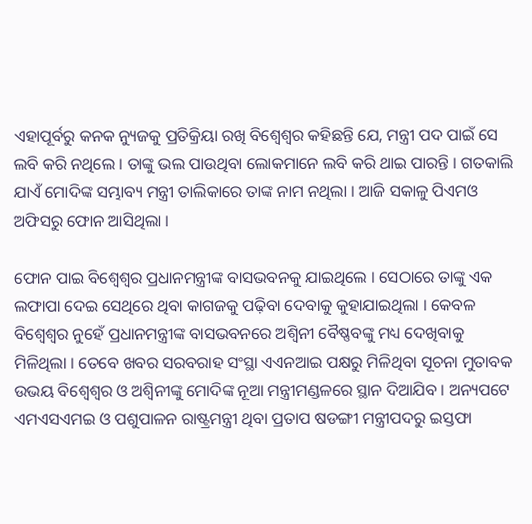ଏହାପୂର୍ବରୁ କନକ ନ୍ୟୁଜକୁ ପ୍ରତିକ୍ରିୟା ରଖି ବିଶ୍ୱେଶ୍ୱର କହିଛନ୍ତି ଯେ, ମନ୍ତ୍ରୀ ପଦ ପାଇଁ ସେ ଲବି କରି ନଥିଲେ । ତାଙ୍କୁ ଭଲ ପାଉଥିବା ଲୋକମାନେ ଲବି କରି ଥାଇ ପାରନ୍ତି । ଗତକାଲି ଯାଏଁ ମୋଦିଙ୍କ ସମ୍ଭାବ୍ୟ ମନ୍ତ୍ରୀ ତାଲିକାରେ ତାଙ୍କ ନାମ ନଥିଲା । ଆଜି ସକାଳୁ ପିଏମଓ ଅଫିସରୁ ଫୋନ ଆସିଥିଲା ।

ଫୋନ ପାଇ ବିଶ୍ୱେଶ୍ୱର ପ୍ରଧାନମନ୍ତ୍ରୀଙ୍କ ବାସଭବନକୁ ଯାଇଥିଲେ । ସେଠାରେ ତାଙ୍କୁ ଏକ ଲଫାପା ଦେଇ ସେଥିରେ ଥିବା କାଗଜକୁ ପଢ଼ିବା ଦେବାକୁ କୁହାଯାଇଥିଲା । କେବଳ ବିଶ୍ୱେଶ୍ୱର ନୁହେଁ ପ୍ରଧାନମନ୍ତ୍ରୀଙ୍କ ବାସଭବନରେ ଅଶ୍ୱିନୀ ବୈଷ୍ଣବଙ୍କୁ ମଧ୍ୟ ଦେଖିବାକୁ ମିଳିଥିଲା । ତେବେ ଖବର ସରବରାହ ସଂସ୍ଥା ଏଏନଆଇ ପକ୍ଷରୁ ମିଳିଥିବା ସୂଚନା ମୁତାବକ ଉଭୟ ବିଶ୍ୱେଶ୍ୱର ଓ ଅଶ୍ୱିନୀଙ୍କୁ ମୋଦିଙ୍କ ନୂଆ ମନ୍ତ୍ରୀମଣ୍ଡଳରେ ସ୍ଥାନ ଦିଆଯିବ । ଅନ୍ୟପଟେ ଏମଏସଏମଇ ଓ ପଶୁପାଳନ ରାଷ୍ଟ୍ରମନ୍ତ୍ରୀ ଥିବା ପ୍ରତାପ ଷଡଙ୍ଗୀ ମନ୍ତ୍ରୀପଦରୁ ଇସ୍ତଫା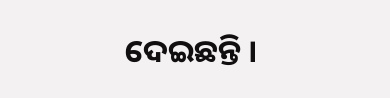ଦେଇଛନ୍ତି ।